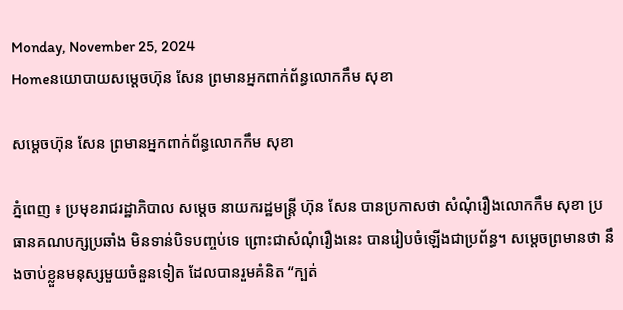Monday, November 25, 2024
Homeនយោបាយសម្តេចហ៊ុន សែន ព្រមានអ្នកពាក់ព័ន្ធលោកកឹម សុខា

សម្តេចហ៊ុន សែន ព្រមានអ្នកពាក់ព័ន្ធលោកកឹម សុខា

ភ្នំពេញ ៖ ប្រមុខរាជរដ្ឋាភិបាល សម្តេច នាយករដ្ឋមន្ត្រី ហ៊ុន សែន បានប្រកាសថា សំណុំរឿងលោកកឹម សុខា ប្រធានគណបក្សប្រឆាំង មិនទាន់បិទបញ្ចប់ទេ ព្រោះជាសំណុំរឿងនេះ បានរៀបចំឡើងជាប្រព័ន្ធ។ សម្តេចព្រមានថា នឹងចាប់ខ្លួនមនុស្សមួយចំនួនទៀត ដែលបានរួមគំនិត “ក្បត់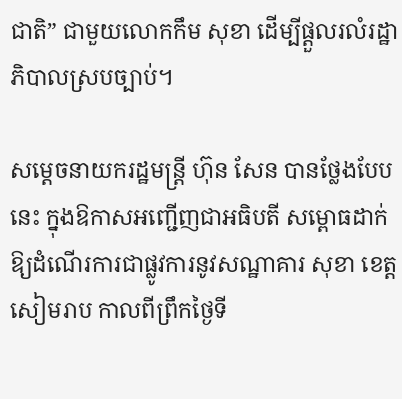ជាតិ” ជាមួយលោកកឹម សុខា ដើម្បីផ្តួលរលំរដ្ឋាភិបាលស្របច្បាប់។

សម្តេចនាយករដ្ឋមន្ត្រី ហ៊ុន សែន បានថ្លែងបែបនេះ ក្នុងឱកាសអញ្ជើញជាអធិបតី សម្ពោធដាក់ឱ្យដំណើរការជាផ្លូវការនូវសណ្ឋាគារ សុខា ខេត្តសៀមរាប កាលពីព្រឹកថ្ងៃទី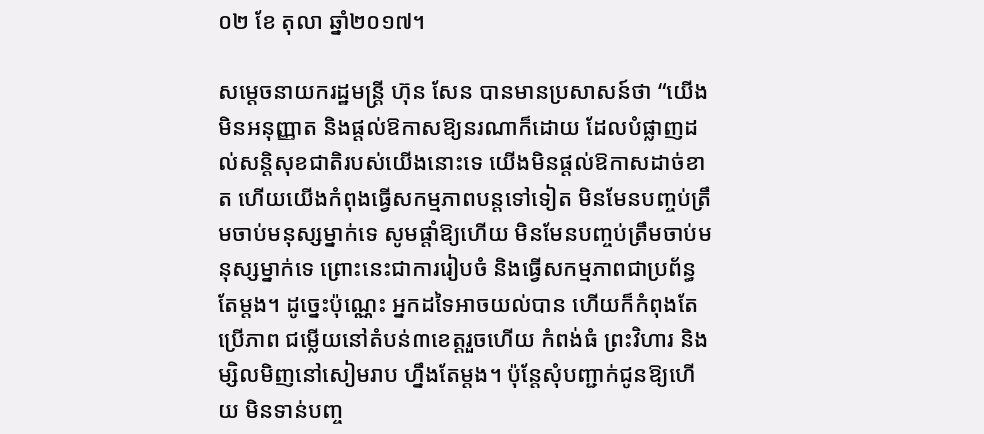០២ ខែ តុលា ឆ្នាំ២០១៧។

សម្តេចនាយករដ្ឋមន្ត្រី ហ៊ុន សែន បានមានប្រសាសន៍ថា “យើងមិនអនុញ្ញាត និងផ្តល់ឱកាសឱ្យនរណាក៏ដោយ ដែលបំផ្លាញដល់សន្តិសុខជាតិរបស់យើងនោះទេ យើងមិនផ្តល់ឱកាសដាច់ខាត ហើយយើងកំពុងធ្វើសកម្មភាពបន្តទៅទៀត មិនមែនបញ្ចប់ត្រឹមចាប់មនុស្សម្នាក់ទេ សូមផ្តាំឱ្យហើយ មិនមែនបញ្ចប់ត្រឹមចាប់មនុស្សម្នាក់ទេ ព្រោះនេះជាការរៀបចំ និងធ្វើសកម្មភាពជាប្រព័ន្ធតែម្តង។ ដូច្នេះប៉ុណ្ណេះ អ្នកដទៃអាចយល់បាន ហើយក៏កំពុងតែប្រើភាព ជម្លើយនៅតំបន់៣ខេត្តរួចហើយ កំពង់ធំ ព្រះវិហារ និងម្សិលមិញនៅសៀមរាប ហ្នឹងតែម្តង។ ប៉ុន្តែសុំបញ្ជាក់ជូនឱ្យហើយ មិនទាន់បញ្ច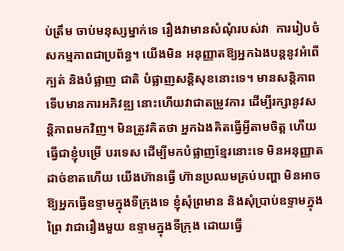ប់ត្រឹម ចាប់មនុស្សម្នាក់ទេ រឿងវាមានសំណុំរបស់វា  ការរៀបចំសកម្មភាពជាប្រព័ន្ធ។ យើងមិន អនុញ្ញាតឱ្យអ្នកឯងបន្តនូវអំពើក្បត់ និងបំផ្លាញ ជាតិ បំផ្លាញសន្តិសុខនោះទេ។ មានសន្តិភាព ទើបមានការអភិវឌ្ឍ នោះហើយវាជាតម្រូវការ ដើម្បីរក្សានូវសន្តិភាពមកវិញ។ មិនត្រូវគិតថា អ្នកឯងគិតធ្វើអ្វីតាមចិត្ត ហើយធ្វើជាខ្ញុំបម្រើ បរទេស ដើម្បីមកបំផ្លាញខ្មែរនោះទេ មិនអនុញ្ញាតដាច់ខាតហើយ យើងហ៊ានធ្វើ ហ៊ានប្រឈមគ្រប់បញ្ហា មិនអាចឱ្យអ្នកធ្វើឧទ្ទាមក្នុងទីក្រុងទេ ខ្ញុំសុំព្រមាន និងសុំប្រាប់ឧទ្ទាមក្នុងព្រៃ វាជារឿងមួយ ឧទ្ទាមក្នុងទីក្រុង ដោយធ្វើ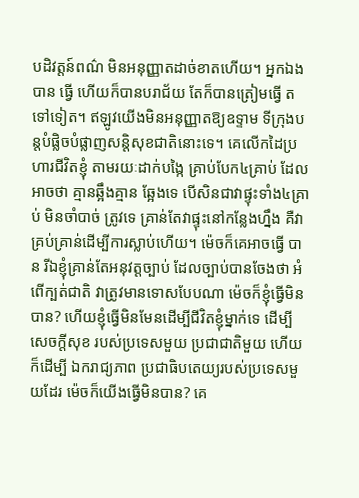បដិវត្តន៍ពណ៌ មិនអនុញ្ញាតដាច់ខាតហើយ។ អ្នកឯងបាន ធ្វើ ហើយក៏បានបរាជ័យ តែក៏បានត្រៀមធ្វើ តទៅទៀត។ ឥឡូវយើងមិនអនុញ្ញាតឱ្យឧទ្ទាម ទីក្រុងបន្តបំផ្លិចបំផ្លាញសន្តិសុខជាតិនោះទេ។ គេលើកដៃប្រហារជីវិតខ្ញុំ តាមរយៈដាក់បង្កៃ គ្រាប់បែក៤គ្រាប់ ដែលអាចថា គ្មានឆ្អឹងគ្មាន ឆ្អែងទេ បើសិនជាវាផ្ទុះទាំង៤គ្រាប់ មិនចាំបាច់ ត្រូវទេ គ្រាន់តែវាផ្ទុះនៅកន្លែងហ្នឹង គឺវាគ្រប់គ្រាន់ដើម្បីការស្លាប់ហើយ។ ម៉េចក៏គេអាចធ្វើ បាន រីឯខ្ញុំគ្រាន់តែអនុវត្តច្បាប់ ដែលច្បាប់បានចែងថា អំពើក្បត់ជាតិ វាត្រូវមានទោសបែបណា ម៉េចក៏ខ្ញុំធ្វើមិនបាន? ហើយខ្ញុំធ្វើមិនមែនដើម្បីជីវិតខ្ញុំម្នាក់ទេ ដើម្បីសេចក្តីសុខ របស់ប្រទេសមួយ ប្រជាជាតិមួយ ហើយក៏ដើម្បី ឯករាជ្យភាព ប្រជាធិបតេយ្យរបស់ប្រទេសមួយដែរ ម៉េចក៏យើងធ្វើមិនបាន? គេ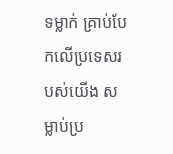ទម្លាក់ គ្រាប់បែកលើប្រទេសរបស់យើង សម្លាប់ប្រ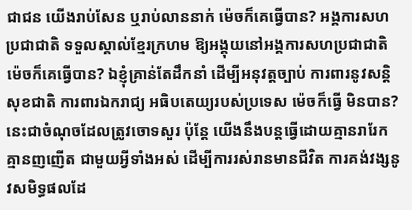ជាជន យើងរាប់សែន ឬរាប់លាននាក់ ម៉េចក៏គេធ្វើបាន? អង្គការសហប្រជាជាតិ ទទួលស្គាល់ខ្មែរក្រហម ឱ្យអង្គុយនៅអង្គការសហប្រជាជាតិ ម៉េចក៏គេធ្វើបាន? ឯខ្ញុំគ្រាន់តែដឹកនាំ ដើម្បីអនុវត្តច្បាប់ ការពារនូវសន្តិសុខជាតិ ការពារឯករាជ្យ អធិបតេយ្យរបស់ប្រទេស ម៉េចក៏ធ្វើ មិនបាន? នេះជាចំណុចដែលត្រូវចោទសួរ ប៉ុន្តែ យើងនឹងបន្តធ្វើដោយគ្មានរារែក គ្មានញញើត ជាមួយអ្វីទាំងអស់ ដើម្បីការរស់រានមានជីវិត ការគង់វង្សនូវសមិទ្ធផលដែ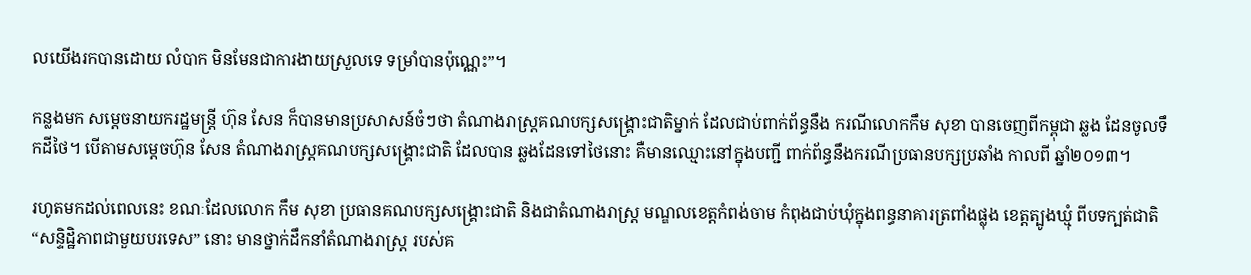លយើងរកបានដោយ លំបាក មិនមែនជាការងាយស្រួលទេ ទម្រាំបានប៉ុណ្ណេះ”។

កន្លងមក សម្តេចនាយករដ្ឋមន្ត្រី ហ៊ុន សែន ក៏បានមានប្រសាសន៍ចំៗថា តំណាងរាស្ត្រគណបក្សសង្គ្រោះជាតិម្នាក់ ដែលជាប់ពាក់ព័ន្ធនឹង ករណីលោកកឹម សុខា បានចេញពីកម្ពុជា ឆ្លង ដែនចូលទឹកដីថៃ។ បើតាមសម្តេចហ៊ុន សែន តំណាងរាស្ត្រគណបក្សសង្គ្រោះជាតិ ដែលបាន ឆ្លងដែនទៅថៃនោះ គឺមានឈ្មោះនៅក្នុងបញ្ជី ពាក់ព័ន្ធនឹងករណីប្រធានបក្សប្រឆាំង កាលពី ឆ្នាំ២០១៣។

រហូតមកដល់ពេលនេះ ខណៈដែលលោក កឹម សុខា ប្រធានគណបក្សសង្គ្រោះជាតិ និងជាតំណាងរាស្ត្រ មណ្ឌលខេត្តកំពង់ចាម កំពុងជាប់ឃុំក្នុងពន្ធនាគារត្រពាំងផ្លុង ខេត្តត្បូងឃ្មុំ ពីបទក្បត់ជាតិ “សន្ទិដ្ឋិភាពជាមួយបរទេស” នោះ មានថ្នាក់ដឹកនាំតំណាងរាស្ត្រ របស់គ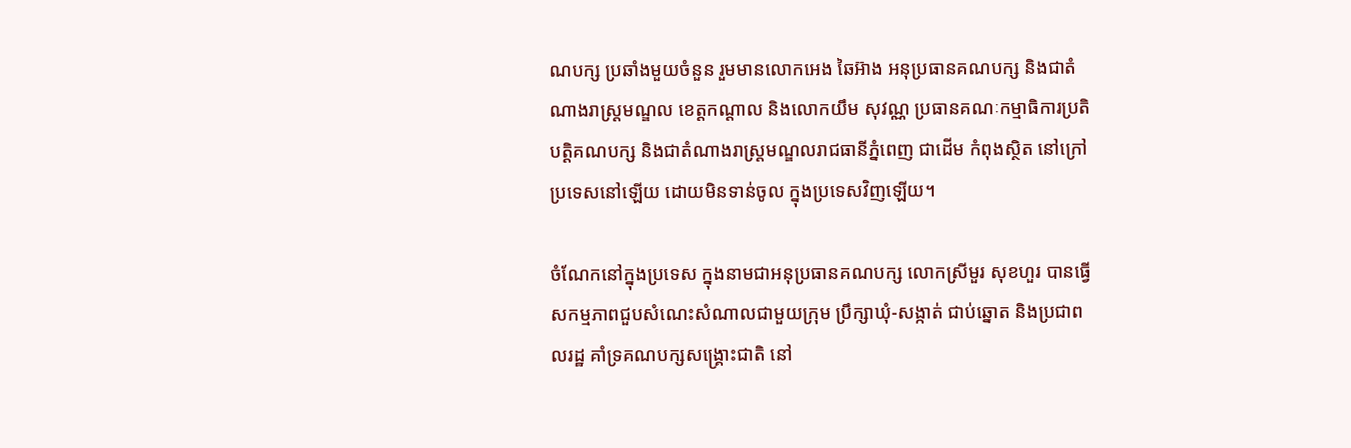ណបក្ស ប្រឆាំងមួយចំនួន រួមមានលោកអេង ឆៃអ៊ាង អនុប្រធានគណបក្ស និងជាតំណាងរាស្ត្រមណ្ឌល ខេត្តកណ្តាល និងលោកយឹម សុវណ្ណ ប្រធានគណៈកម្មាធិការប្រតិបត្តិគណបក្ស និងជាតំណាងរាស្ត្រមណ្ឌលរាជធានីភ្នំពេញ ជាដើម កំពុងស្ថិត នៅក្រៅប្រទេសនៅឡើយ ដោយមិនទាន់ចូល ក្នុងប្រទេសវិញឡើយ។

ចំណែកនៅក្នុងប្រទេស ក្នុងនាមជាអនុប្រធានគណបក្ស លោកស្រីមួរ សុខហួរ បានធ្វើសកម្មភាពជួបសំណេះសំណាលជាមួយក្រុម ប្រឹក្សាឃុំ-សង្កាត់ ជាប់ឆ្នោត និងប្រជាពលរដ្ឋ គាំទ្រគណបក្សសង្គ្រោះជាតិ នៅ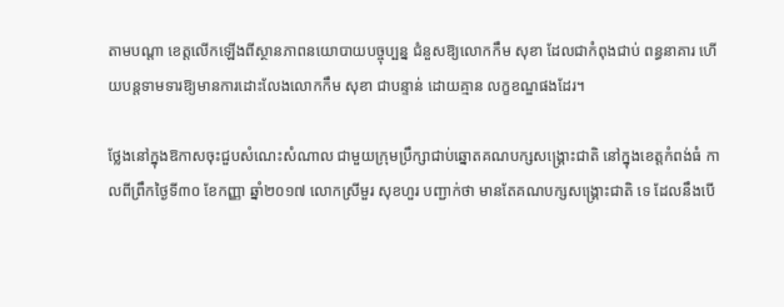តាមបណ្តា ខេត្តលើកឡើងពីស្ថានភាពនយោបាយបច្ចុប្បន្ន ជំនួសឱ្យលោកកឹម សុខា ដែលជាកំពុងជាប់ ពន្ធនាគារ ហើយបន្តទាមទារឱ្យមានការដោះលែងលោកកឹម សុខា ជាបន្ទាន់ ដោយគ្មាន លក្ខខណ្ឌផងដែរ។

ថ្លែងនៅក្នុងឱកាសចុះជួបសំណេះសំណាល ជាមួយក្រុមប្រឹក្សាជាប់ឆ្នោតគណបក្សសង្គ្រោះជាតិ នៅក្នុងខេត្តកំពង់ធំ កាលពីព្រឹកថ្ងៃទី៣០ ខែកញ្ញា ឆ្នាំ២០១៧ លោកស្រីមួរ សុខហួរ បញ្ជាក់ថា មានតែគណបក្សសង្គ្រោះជាតិ ទេ ដែលនឹងបើ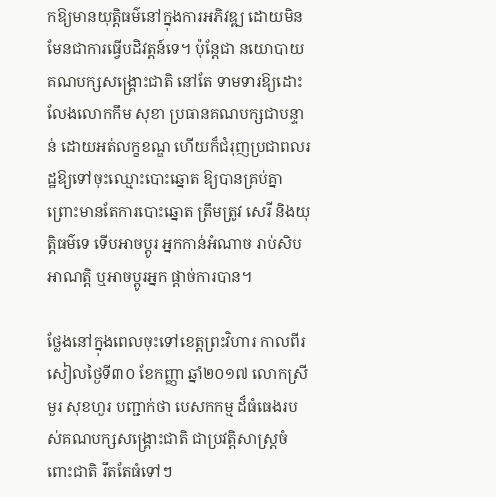កឱ្យមានយុត្តិធម៌នៅក្នុងការអភិវឌ្ឍ ដោយមិនមែនជាការធ្វើបដិវត្តន៍ទេ។ ប៉ុន្តែជា នយោបាយ គណបក្សសង្គ្រោះជាតិ នៅតែ ទាមទារឱ្យដោះលែងលោកកឹម សុខា ប្រធានគណបក្សជាបន្ទាន់ ដោយអត់លក្ខខណ្ឌ ហើយក៏ជំរុញប្រជាពលរដ្ឋឱ្យទៅចុះឈ្មោះបោះឆ្នោត ឱ្យបានគ្រប់គ្នា ព្រោះមានតែការបោះឆ្នោត ត្រឹមត្រូវ សេរី និងយុត្តិធម៌ទេ ទើបអាចប្តូរ អ្នកកាន់អំណាច រាប់សិបអាណត្តិ ឬអាចប្តូរអ្នក ផ្តាច់ការបាន។

ថ្លែងនៅក្នុងពេលចុះទៅខេត្តព្រះវិហារ កាលពីរសៀលថ្ងៃទី៣០ ខែកញ្ញា ឆ្នាំ២០១៧ លោកស្រីមួរ សុខហួរ បញ្ជាក់ថា បេសកកម្ម ដ៏ធំធេងរបស់គណបក្សសង្គ្រោះជាតិ ជាប្រវត្តិសាស្ត្រចំពោះជាតិ រឹតតែធំទៅៗ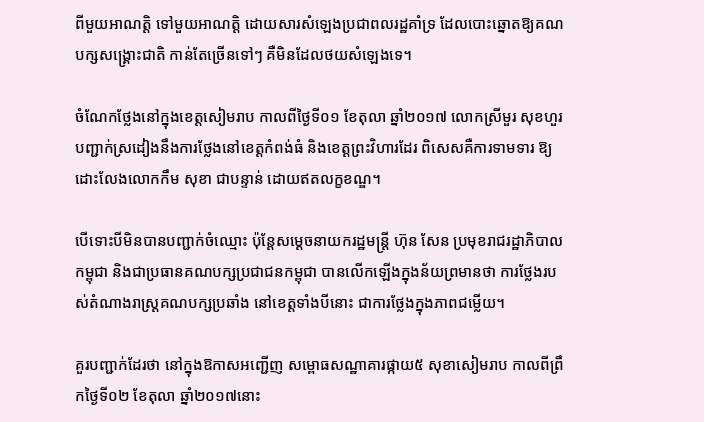ពីមួយអាណត្តិ ទៅមួយអាណត្តិ ដោយសារសំឡេងប្រជាពលរដ្ឋគាំទ្រ ដែលបោះឆ្នោតឱ្យគណបក្សសង្គ្រោះជាតិ កាន់តែច្រើនទៅៗ គឺមិនដែលថយសំឡេងទេ។

ចំណែកថ្លែងនៅក្នុងខេត្តសៀមរាប កាលពីថ្ងៃទី០១ ខែតុលា ឆ្នាំ២០១៧ លោកស្រីមួរ សុខហួរ បញ្ជាក់ស្រដៀងនឹងការថ្លែងនៅខេត្តកំពង់ធំ និងខេត្តព្រះវិហារដែរ ពិសេសគឺការទាមទារ ឱ្យដោះលែងលោកកឹម សុខា ជាបន្ទាន់ ដោយឥតលក្ខខណ្ឌ។

បើទោះបីមិនបានបញ្ជាក់ចំឈ្មោះ ប៉ុន្តែសម្តេចនាយករដ្ឋមន្ត្រី ហ៊ុន សែន ប្រមុខរាជរដ្ឋាភិបាលកម្ពុជា និងជាប្រធានគណបក្សប្រជាជនកម្ពុជា បានលើកឡើងក្នុងន័យព្រមានថា ការថ្លែងរបស់តំណាងរាស្ត្រគណបក្សប្រឆាំង នៅខេត្តទាំងបីនោះ ជាការថ្លែងក្នុងភាពជម្លើយ។

គួរបញ្ជាក់ដែរថា នៅក្នុងឱកាសអញ្ជើញ សម្ពោធសណ្ឋាគារផ្កាយ៥ សុខាសៀមរាប កាលពីព្រឹកថ្ងៃទី០២ ខែតុលា ឆ្នាំ២០១៧នោះ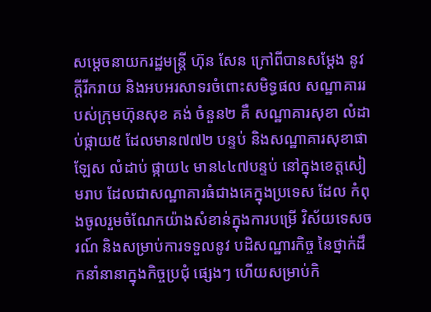សម្តេចនាយករដ្ឋមន្ត្រី ហ៊ុន សែន ក្រៅពីបានសម្តែង នូវក្តីរីករាយ និងអបអរសាទរចំពោះសមិទ្ធផល សណ្ឋាគាររបស់ក្រុមហ៊ុនសុខ គង់ ចំនួន២ គឺ សណ្ឋាគារសុខា លំដាប់ផ្កាយ៥ ដែលមាន៧៧២ បន្ទប់ និងសណ្ឋាគារសុខាផាឡែស លំដាប់ ផ្កាយ៤ មាន៤៤៧បន្ទប់ នៅក្នុងខេត្តសៀមរាប ដែលជាសណ្ឋាគារធំជាងគេក្នុងប្រទេស ដែល កំពុងចូលរួមចំណែកយ៉ាងសំខាន់ក្នុងការបម្រើ វិស័យទេសចរណ៍ និងសម្រាប់ការទទួលនូវ បដិសណ្ឋារកិច្ច នៃថ្នាក់ដឹកនាំនានាក្នុងកិច្ចប្រជុំ ផ្សេងៗ ហើយសម្រាប់កិ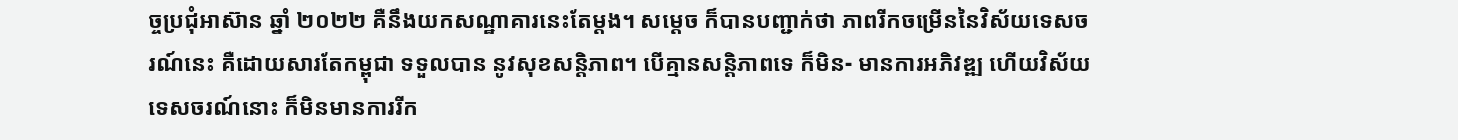ច្ចប្រជុំអាស៊ាន ឆ្នាំ ២០២២ គឺនឹងយកសណ្ឋាគារនេះតែម្តង។ សម្តេច ក៏បានបញ្ជាក់ថា ភាពរីកចម្រើននៃវិស័យទេសចរណ៍នេះ គឺដោយសារតែកម្ពុជា ទទួលបាន នូវសុខសន្តិភាព។ បើគ្មានសន្តិភាពទេ ក៏មិន- មានការអភិវឌ្ឍ ហើយវិស័យទេសចរណ៍នោះ ក៏មិនមានការរីក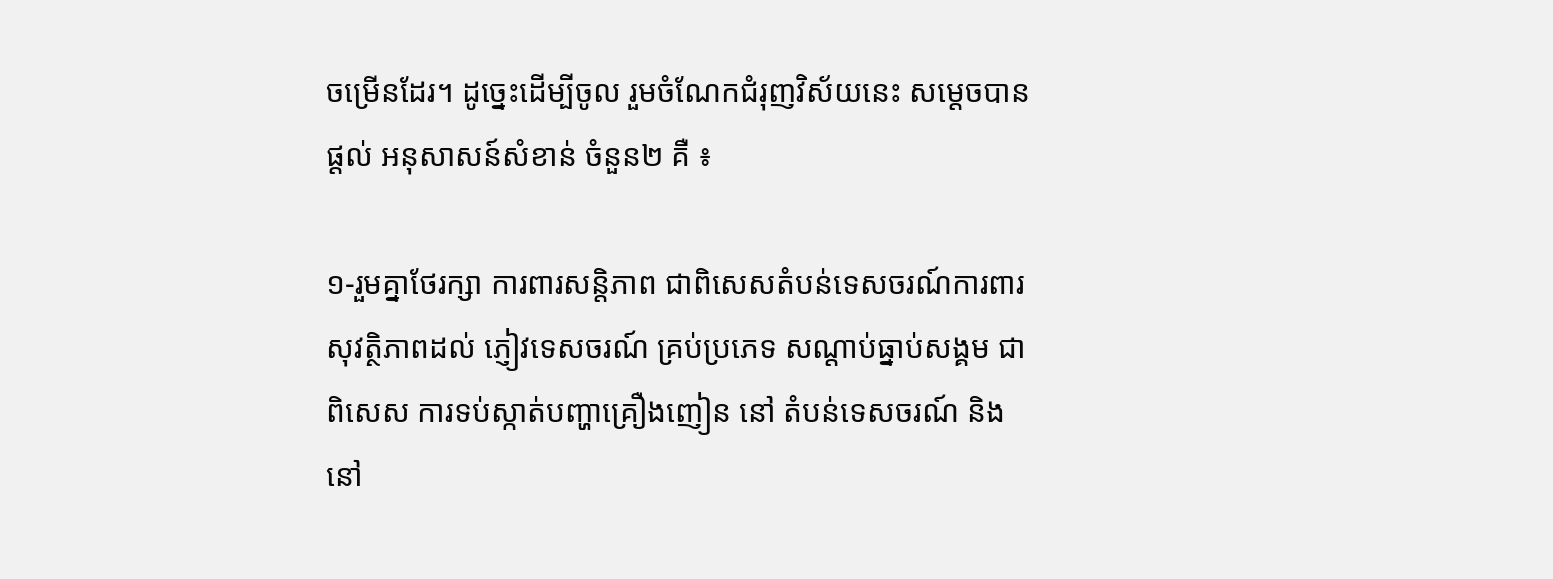ចម្រើនដែរ។ ដូច្នេះដើម្បីចូល រួមចំណែកជំរុញវិស័យនេះ សម្តេចបានផ្តល់ អនុសាសន៍សំខាន់ ចំនួន២ គឺ ៖

១-រួមគ្នាថែរក្សា ការពារសន្តិភាព ជាពិសេសតំបន់ទេសចរណ៍ការពារសុវត្ថិភាពដល់ ភ្ញៀវទេសចរណ៍ គ្រប់ប្រភេទ សណ្តាប់ធ្នាប់សង្គម ជាពិសេស ការទប់ស្កាត់បញ្ហាគ្រឿងញៀន នៅ តំបន់ទេសចរណ៍ និងនៅ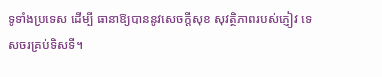ទូទាំងប្រទេស ដើម្បី ធានាឱ្យបាននូវសេចក្តីសុខ សុវត្ថិភាពរបស់ភ្ញៀវ ទេសចរគ្រប់ទិសទី។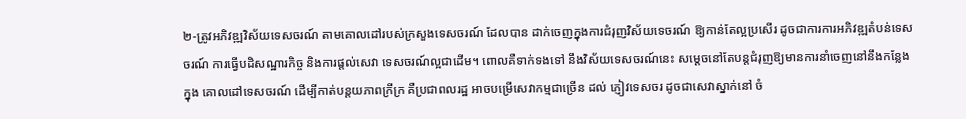២-ត្រូវអភិវឌ្ឍវិស័យទេសចរណ៍ តាមគោលដៅរបស់ក្រសួងទេសចរណ៍ ដែលបាន ដាក់ចេញក្នុងការជំរុញវិស័យទេចរណ៍ ឱ្យកាន់តែល្អប្រសើរ ដូចជាការការអភិវឌ្ឍតំបន់ទេសចរណ៍ ការធ្វើបដិសណ្ឋារកិច្ច និងការផ្តល់សេវា ទេសចរណ៍ល្អជាដើម។ ពោលគឺទាក់ទងទៅ នឹងវិស័យទេសចរណ៍នេះ សម្តេចនៅតែបន្តជំរុញឱ្យមានការនាំចេញនៅនឹងកន្លែង ក្នុង គោលដៅទេសចរណ៍ ដើម្បីកាត់បន្តយភាពក្រីក្រ គឺប្រជាពលរដ្ឋ អាចបម្រើសេវាកម្មជាច្រើន ដល់ ភ្ញៀវទេសចរ ដូចជាសេវាស្នាក់នៅ ចំ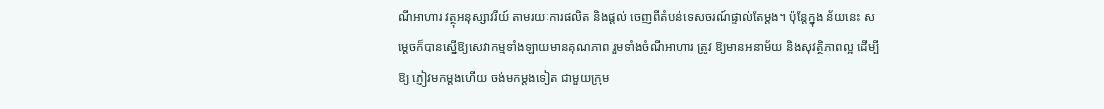ណីអាហារ វត្ថុអនុស្សាវរីយ៍ តាមរយៈការផលិត និងផ្តល់ ចេញពីតំបន់ទេសចរណ៍ផ្ទាល់តែម្តង។ ប៉ុន្តែក្នុង ន័យនេះ សម្តេចក៏បានស្នើឱ្យសេវាកម្មទាំងឡាយមានគុណភាព រួមទាំងចំណីអាហារ ត្រូវ ឱ្យមានអនាម័យ និងសុវត្ថិភាពល្អ ដើម្បីឱ្យ ភ្ញៀវមកម្តងហើយ ចង់មកម្តងទៀត ជាមួយក្រុម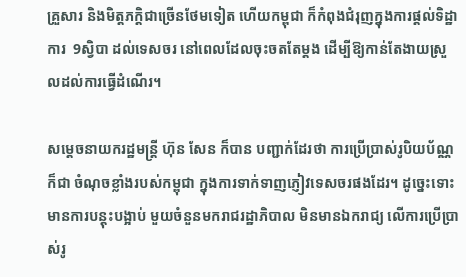គ្រួសារ និងមិត្តភក្តិជាច្រើនថែមទៀត ហើយកម្ពុជា ក៏កំពុងជំរុញក្នុងការផ្តល់ទិដ្ឋាការ  9ស្វិបា ដល់ទេសចរ នៅពេលដែលចុះចតតែម្តង ដើម្បីឱ្យកាន់តែងាយស្រួលដល់ការធ្វើដំណើរ។

សម្តេចនាយករដ្ឋមន្ត្រី ហ៊ុន សែន ក៏បាន បញ្ជាក់ដែរថា ការប្រើប្រាស់រូបិយប័ណ្ណ ក៏ជា ចំណុចខ្លាំងរបស់កម្ពុជា ក្នុងការទាក់ទាញភ្ញៀវទេសចរផងដែរ។ ដូច្នេះទោះមានការបន្តុះបង្អាប់ មួយចំនួនមករាជរដ្ឋាភិបាល មិនមានឯករាជ្យ លើការប្រើប្រាស់រូ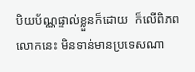បិយប័ណ្ណផ្ទាល់ខ្លួនក៏ដោយ  ក៏លើពិភពលោកនេះ មិនទាន់មានប្រទេសណា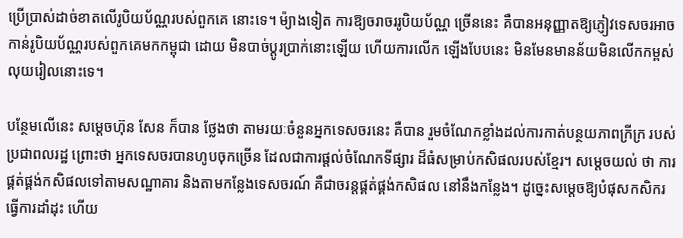ប្រើប្រាស់ដាច់ខាតលើរូបិយប័ណ្ណរបស់ពួកគេ នោះទេ។ ម៉្យាងទៀត ការឱ្យចរាចររូបិយប័ណ្ណ ច្រើននេះ គឺបានអនុញ្ញាតឱ្យភ្ញៀវទេសចរអាច កាន់រូបិយប័ណ្ណរបស់ពួកគេមកកម្ពុជា ដោយ មិនបាច់ប្តូរប្រាក់នោះឡើយ ហើយការលើក ឡើងបែបនេះ មិនមែនមានន័យមិនលើកកម្ពស់ លុយរៀលនោះទេ។

បន្ថែមលើនេះ សម្តេចហ៊ុន សែន ក៏បាន ថ្លែងថា តាមរយៈចំនួនអ្នកទេសចរនេះ គឺបាន រួមចំណែកខ្លាំងដល់ការកាត់បន្ថយភាពក្រីក្រ របស់ប្រជាពលរដ្ឋ ព្រោះថា អ្នកទេសចរបានហូបចុកច្រើន ដែលជាការផ្តល់ចំណែកទីផ្សារ ដ៏ធំសម្រាប់កសិផលរបស់ខ្មែរ។ សម្តេចយល់ ថា ការផ្គត់ផ្គង់កសិផលទៅតាមសណ្ឋាគារ និងតាមកន្លែងទេសចរណ៍ គឺជាចរន្តផ្គត់ផ្គង់កសិផល នៅនឹងកន្លែង។ ដូច្នេះសម្តេចឱ្យបំផុសកសិករ ធ្វើការដាំដុះ ហើយ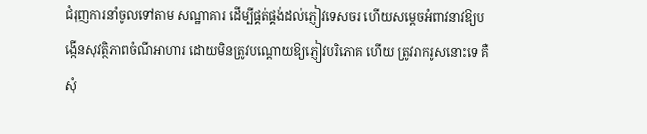ជំរុញការនាំចូលទៅតាម សណ្ឋាគារ ដើម្បីផ្គត់ផ្គង់ដល់ភ្ញៀវទេសចរ ហើយសម្តេចអំពាវនាវឱ្យបង្កើនសុវត្ថិភាពចំណីអាហារ ដោយមិនត្រូវបណ្តោយឱ្យភ្ញៀវបរិភោគ ហើយ ត្រូវរាករូសនោះទេ គឺសុំ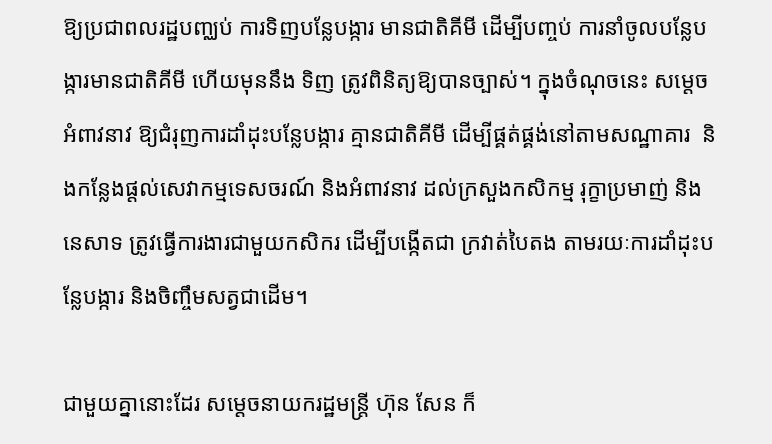ឱ្យប្រជាពលរដ្ឋបញ្ឈប់ ការទិញបន្លែបង្ការ មានជាតិគីមី ដើម្បីបញ្ចប់ ការនាំចូលបន្លែបង្ការមានជាតិគីមី ហើយមុននឹង ទិញ ត្រូវពិនិត្យឱ្យបានច្បាស់។ ក្នុងចំណុចនេះ សម្តេចអំពាវនាវ ឱ្យជំរុញការដាំដុះបន្លែបង្ការ គ្មានជាតិគីមី ដើម្បីផ្គត់ផ្គង់នៅតាមសណ្ឋាគារ  និងកន្លែងផ្តល់សេវាកម្មទេសចរណ៍ និងអំពាវនាវ ដល់ក្រសួងកសិកម្ម រុក្ខាប្រមាញ់ និងនេសាទ ត្រូវធ្វើការងារជាមួយកសិករ ដើម្បីបង្កើតជា ក្រវាត់បៃតង តាមរយៈការដាំដុះបន្លែបង្ការ និងចិញ្ចឹមសត្វជាដើម។

ជាមួយគ្នានោះដែរ សម្តេចនាយករដ្ឋមន្ត្រី ហ៊ុន សែន ក៏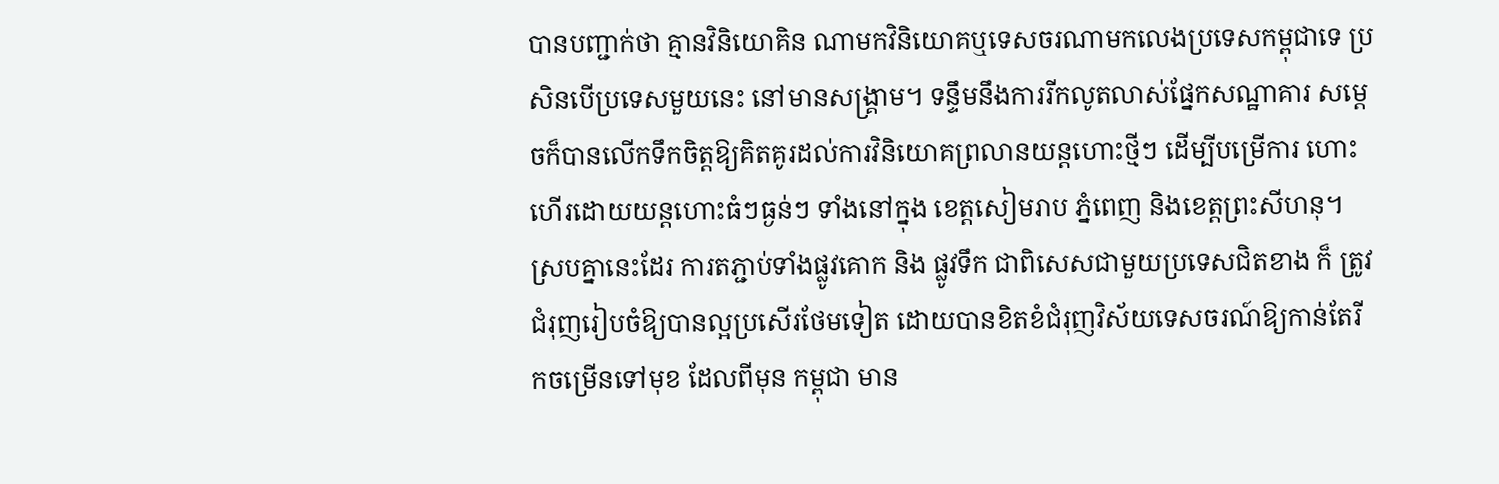បានបញ្ជាក់ថា គ្មានវិនិយោគិន ណាមកវិនិយោគឬទេសចរណាមកលេងប្រទេសកម្ពុជាទេ ប្រសិនបើប្រទេសមួយនេះ នៅមានសង្គ្រាម។ ទន្ទឹមនឹងការរីកលូតលាស់ផ្នែកសណ្ឋាគារ សម្តេចក៏បានលើកទឹកចិត្តឱ្យគិតគូរដល់ការវិនិយោគព្រលានយន្តហោះថ្មីៗ ដើម្បីបម្រើការ ហោះហើរដោយយន្តហោះធំៗធ្ងន់ៗ ទាំងនៅក្នុង ខេត្តសៀមរាប ភ្នំពេញ និងខេត្តព្រះសីហនុ។ ស្របគ្នានេះដែរ ការតភ្ជាប់ទាំងផ្លូវគោក និង ផ្លូវទឹក ជាពិសេសជាមួយប្រទេសជិតខាង ក៏ ត្រូវជំរុញរៀបចំឱ្យបានល្អប្រសើរថែមទៀត ដោយបានខិតខំជំរុញវិស័យទេសចរណ៍ឱ្យកាន់តែរីកចម្រើនទៅមុខ ដែលពីមុន កម្ពុជា មាន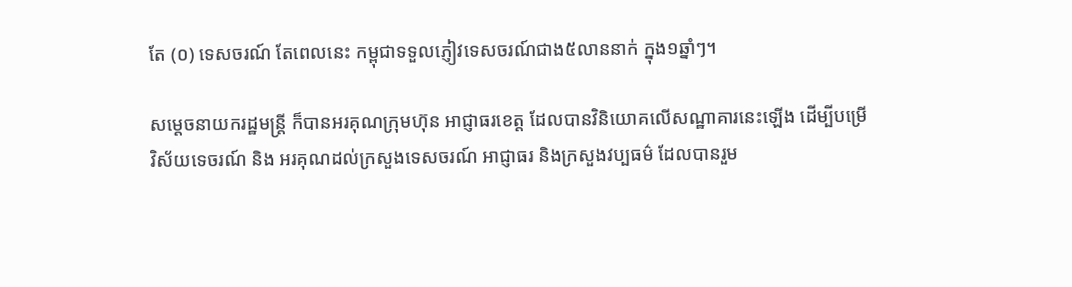តែ (០) ទេសចរណ៍ តែពេលនេះ កម្ពុជាទទួលភ្ញៀវទេសចរណ៍ជាង៥លាននាក់ ក្នុង១ឆ្នាំៗ។

សម្តេចនាយករដ្ឋមន្ត្រី ក៏បានអរគុណក្រុមហ៊ុន អាជ្ញាធរខេត្ត ដែលបានវិនិយោគលើសណ្ឋាគារនេះឡើង ដើម្បីបម្រើវិស័យទេចរណ៍ និង អរគុណដល់ក្រសួងទេសចរណ៍ អាជ្ញាធរ និងក្រសួងវប្បធម៌ ដែលបានរួម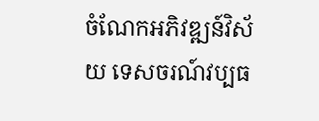ចំណែកអភិវឌ្ឍន៍វិស័យ ទេសចរណ៍វប្បធ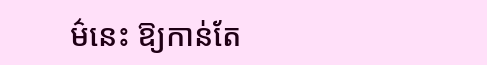ម៌នេះ ឱ្យកាន់តែ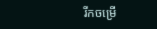រីកចម្រើ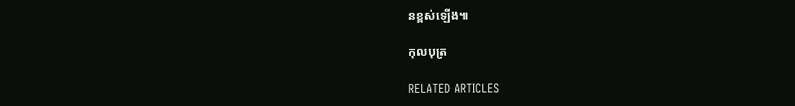នខ្ពស់ឡើង៕

កុលបុត្រ

RELATED ARTICLES